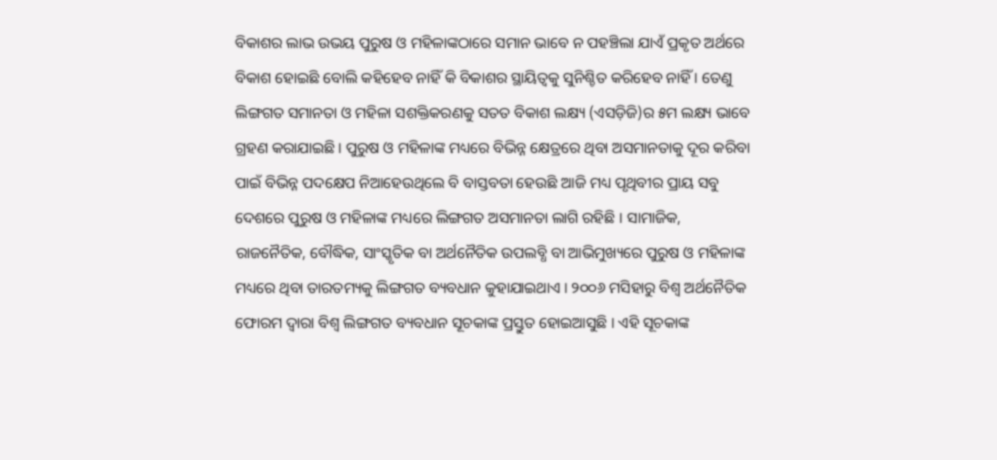ବିକାଶର ଲାଭ ଉଭୟ ପୁରୁଷ ଓ ମହିଳାଙ୍କଠାରେ ସମାନ ଭାବେ ନ ପହଞ୍ଚିଲା ଯାଏଁ ପ୍ରକୃତ ଅର୍ଥରେ ବିକାଶ ହୋଇଛି ବୋଲି କହିହେବ ନାହିଁ କି ବିକାଶର ସ୍ଥାୟିତ୍ୱକୁ ସୁନିଶ୍ଚିତ କରିହେବ ନାହିଁ । ତେଣୁ ଲିଙ୍ଗଗତ ସମାନତା ଓ ମହିଳା ସଶକ୍ତିକରଣକୁ ସତତ ବିକାଶ ଲକ୍ଷ୍ୟ (ଏସଡ଼ିଜି)ର ୫ମ ଲକ୍ଷ୍ୟ ଭାବେ ଗ୍ରହଣ କରାଯାଇଛି । ପୁରୁଷ ଓ ମହିଳାଙ୍କ ମଧ୍ୟରେ ବିଭିନ୍ନ କ୍ଷେତ୍ରରେ ଥିବା ଅସମାନତାକୁ ଦୂର କରିବା ପାଇଁ ବିଭିନ୍ନ ପଦକ୍ଷେପ ନିଆହେଉଥିଲେ ବି ବାସ୍ତବତା ହେଉଛି ଆଜି ମଧ୍ୟ ପୃଥିବୀର ପ୍ରାୟ ସବୁ ଦେଶରେ ପୁରୁଷ ଓ ମହିଳାଙ୍କ ମଧ୍ୟରେ ଲିଙ୍ଗଗତ ଅସମାନତା ଲାଗି ରହିଛି । ସାମାଜିକ, ରାଜନୈତିକ, ବୌଦ୍ଧିକ, ସାଂସ୍କୃତିକ ବା ଅର୍ଥନୈତିକ ଉପଲବ୍ଧି ବା ଆଭିମୁଖ୍ୟରେ ପୁରୁଷ ଓ ମହିଳାଙ୍କ ମଧ୍ୟରେ ଥିବା ତାରତମ୍ୟକୁ ଲିଙ୍ଗଗତ ବ୍ୟବଧାନ କୁହାଯାଇଥାଏ । ୨୦୦୬ ମସିହାରୁ ବିଶ୍ୱ ଅର୍ଥନୈତିକ ଫୋରମ ଦ୍ୱାରା ବିଶ୍ୱ ଲିଙ୍ଗଗତ ବ୍ୟବଧାନ ସୂଚକାଙ୍କ ପ୍ରସ୍ତୁତ ହୋଇଆସୁଛି । ଏହି ସୂଚକାଙ୍କ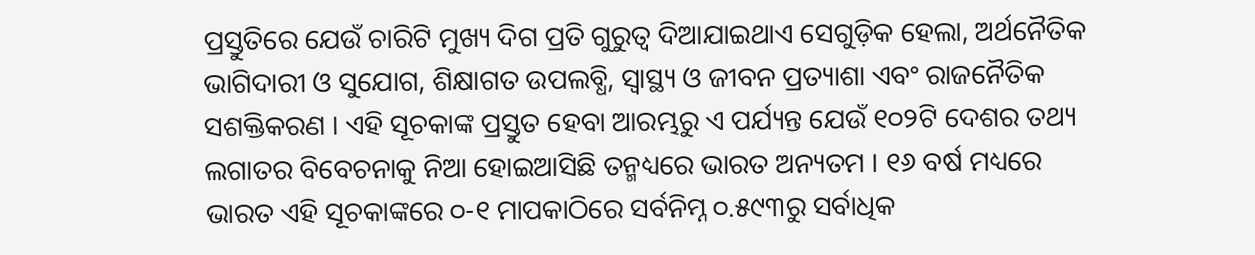ପ୍ରସ୍ତୁତିରେ ଯେଉଁ ଚାରିଟି ମୁଖ୍ୟ ଦିଗ ପ୍ରତି ଗୁରୁତ୍ୱ ଦିଆଯାଇଥାଏ ସେଗୁଡ଼ିକ ହେଲା, ଅର୍ଥନୈତିକ ଭାଗିଦାରୀ ଓ ସୁଯୋଗ, ଶିକ୍ଷାଗତ ଉପଲବ୍ଧି, ସ୍ୱାସ୍ଥ୍ୟ ଓ ଜୀବନ ପ୍ରତ୍ୟାଶା ଏବଂ ରାଜନୈତିକ ସଶକ୍ତିକରଣ । ଏହି ସୂଚକାଙ୍କ ପ୍ରସ୍ତୁତ ହେବା ଆରମ୍ଭରୁ ଏ ପର୍ଯ୍ୟନ୍ତ ଯେଉଁ ୧୦୨ଟି ଦେଶର ତଥ୍ୟ ଲଗାତର ବିବେଚନାକୁ ନିଆ ହୋଇଆସିଛି ତନ୍ମଧ୍ୟରେ ଭାରତ ଅନ୍ୟତମ । ୧୬ ବର୍ଷ ମଧ୍ୟରେ ଭାରତ ଏହି ସୂଚକାଙ୍କରେ ୦-୧ ମାପକାଠିରେ ସର୍ବନିମ୍ନ ୦.୫୯୩ରୁ ସର୍ବାଧିକ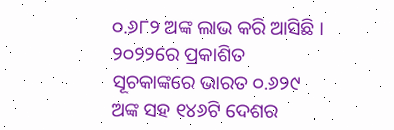୦.୬୮୨ ଅଙ୍କ ଲାଭ କରି ଆସିଛି । ୨୦୨୨ରେ ପ୍ରକାଶିତ ସୂଚକାଙ୍କରେ ଭାରତ ୦.୬୨୯ ଅଙ୍କ ସହ ୧୪୬ଟି ଦେଶର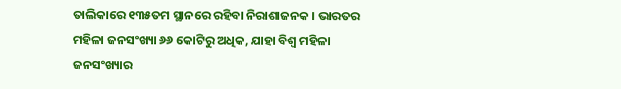ତାଲିକାରେ ୧୩୫ତମ ସ୍ଥାନରେ ରହିବା ନିରାଶାଜନକ । ଭାରତର ମହିଳା ଜନସଂଖ୍ୟା ୬୬ କୋଟିରୁ ଅଧିକ, ଯାହା ବିଶ୍ୱ ମହିଳା ଜନସଂଖ୍ୟାର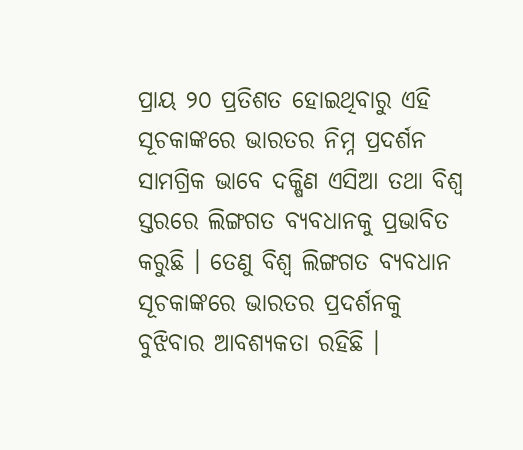ପ୍ରାୟ ୨୦ ପ୍ରତିଶତ ହୋଇଥିବାରୁ ଏହି ସୂଚକାଙ୍କରେ ଭାରତର ନିମ୍ନ ପ୍ରଦର୍ଶନ ସାମଗ୍ରିକ ଭାବେ ଦକ୍ଷିଣ ଏସିଆ ତଥା ବିଶ୍ୱ ସ୍ତରରେ ଲିଙ୍ଗଗତ ବ୍ୟବଧାନକୁ ପ୍ରଭାବିତ କରୁଛି । ତେଣୁ ବିଶ୍ୱ ଲିଙ୍ଗଗତ ବ୍ୟବଧାନ ସୂଚକାଙ୍କରେ ଭାରତର ପ୍ରଦର୍ଶନକୁ ବୁଝିବାର ଆବଶ୍ୟକତା ରହିଛି ।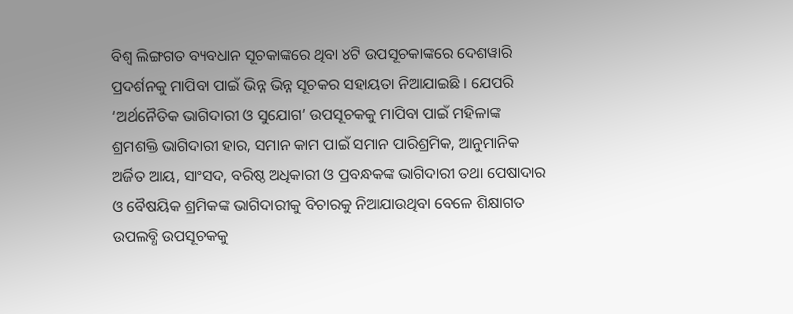ବିଶ୍ୱ ଲିଙ୍ଗଗତ ବ୍ୟବଧାନ ସୂଚକାଙ୍କରେ ଥିବା ୪ଟି ଉପସୂଚକାଙ୍କରେ ଦେଶୱାରି ପ୍ରଦର୍ଶନକୁ ମାପିବା ପାଇଁ ଭିନ୍ନ ଭିନ୍ନ ସୂଚକର ସହାୟତା ନିଆଯାଇଛି । ଯେପରି ‘ଅର୍ଥନୈତିକ ଭାଗିଦାରୀ ଓ ସୁଯୋଗ’ ଉପସୂଚକକୁ ମାପିବା ପାଇଁ ମହିଳାଙ୍କ ଶ୍ରମଶକ୍ତି ଭାଗିଦାରୀ ହାର, ସମାନ କାମ ପାଇଁ ସମାନ ପାରିଶ୍ରମିକ, ଆନୁମାନିକ ଅର୍ଜିତ ଆୟ, ସାଂସଦ, ବରିଷ୍ଠ ଅଧିକାରୀ ଓ ପ୍ରବନ୍ଧକଙ୍କ ଭାଗିଦାରୀ ତଥା ପେଷାଦାର ଓ ବୈଷୟିକ ଶ୍ରମିକଙ୍କ ଭାଗିଦାରୀକୁ ବିଚାରକୁ ନିଆଯାଉଥିବା ବେଳେ ଶିକ୍ଷାଗତ ଉପଲବ୍ଧି ଉପସୂଚକକୁ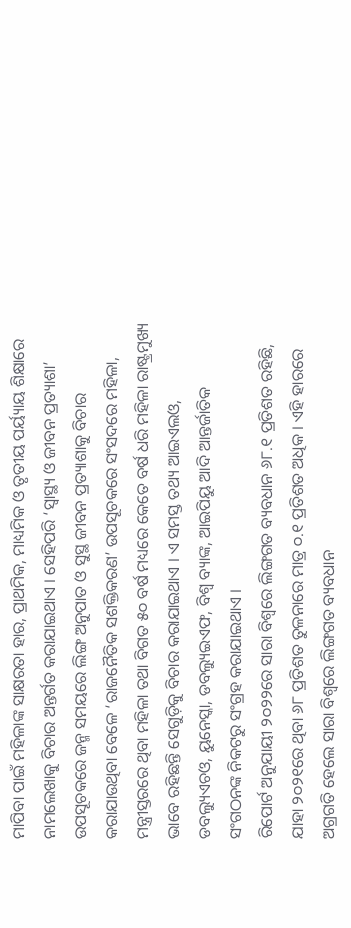ମାପିବା ପାଇଁ ମହିଳାଙ୍କ ସାକ୍ଷରତା ହାର, ପ୍ରାଥମିକ, ମାଧ୍ୟମିକ ଓ ତୃତୀୟ ପର୍ୟ୍ୟାୟ ଶିକ୍ଷାରେ ନାମଲେଖାକୁ ବିଚାର ଅନ୍ତର୍ଗତ କରାଯାଇଥାଏ । ସେହିପରି ‘ସ୍ୱାସ୍ଥ୍ୟ ଓ ଜୀବନ ପ୍ରତ୍ୟାଶା’ ଉପସୂଚକରେ ଜନ୍ମ ସମୟରେ ଲିଙ୍ଗ ଅନୁପାତ ଓ ସୁସ୍ଥ ଜୀବନ ପ୍ରତ୍ୟାଶାକୁ ବିଚାର କରାଯାଉଥିବା ବେଳେ ‘ରାଜନୈତିକ ସଶକ୍ତିକରଣ’ ଉପସୂଚକରେ ସଂସଦରେ ମହିଳା, ମନ୍ତ୍ରୀସ୍ତରରେ ଥିବା ମହିଳା ତଥା ବିଗତ ୫୦ ବର୍ଷ ମଧ୍ୟରେ କେତେ ବର୍ଷ ଧରି ମହିଳା ରାଷ୍ଟ୍ରମୁଖ୍ୟ ଭାବେ ରହିଛନ୍ତି ସେଗୁଡ଼ିକୁ ବିଚାର କରାଯାଇଥାଏ । ଏ ସମସ୍ତ ତଥ୍ୟ ଆଇଏଲଓ, ଡବଲ୍ୟୁଏଚଓ, ୟୁନେସ୍କା, ଡବଲ୍ୟୁଇଏଫ, ବିଶ୍ୱ ବ୍ୟାଙ୍କ, ଆଇପିୟୁ ଆଦି ଆନ୍ତର୍ଜାତିକ ସଂଗଠନଙ୍କ ନିକଟରୁ ସଂଗ୍ରହ କରାଯାଇଥାଏ ।
ରିପୋର୍ଟ ଅନୁଯାୟୀ ୨୦୨୨ରେ ସାରା ବିଶ୍ୱରେ ଲିଙ୍ଗଗତ ବ୍ୟବଧାନ ୬୮.୧ ପ୍ରତିଶତ ରହିଛି, ଯାହା ୨୦୨୧ରେ ଥିବା ୬୮ ପ୍ରତିଶତ ତୁଳନାରେ ମାତ୍ର ୦.୧ ପ୍ରତିଶତ ଅଧିକ । ଏହି ହାରରେ ଅଗ୍ରଗତି ହେଲେ ସାରା ବିଶ୍ୱରେ ଲିଙ୍ଗଗତ ବ୍ୟବଧାନ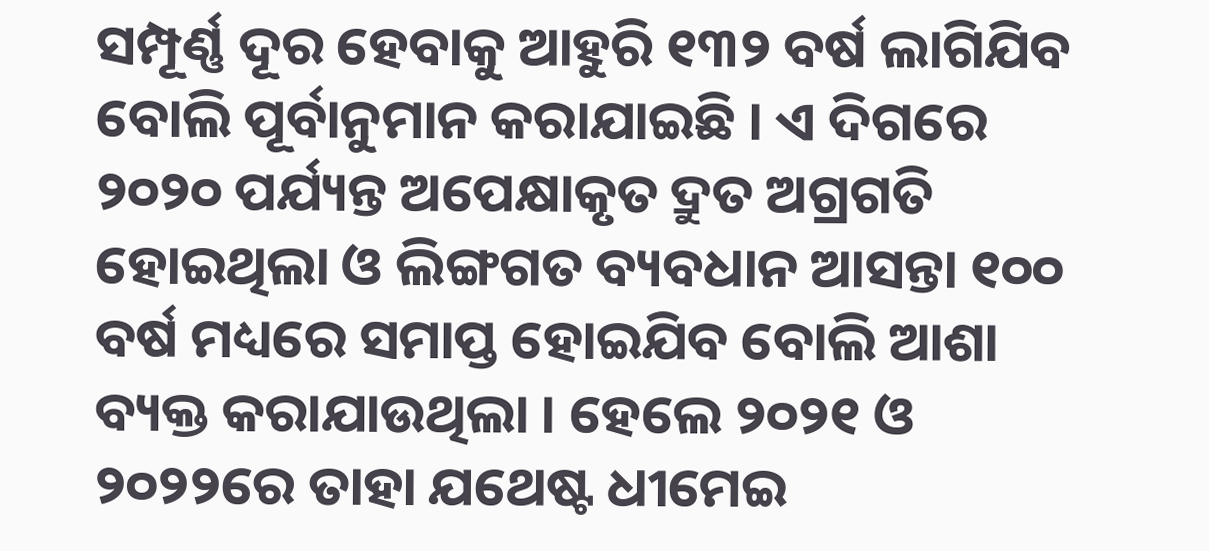ସମ୍ପୂର୍ଣ୍ଣ ଦୂର ହେବାକୁ ଆହୁରି ୧୩୨ ବର୍ଷ ଲାଗିଯିବ ବୋଲି ପୂର୍ବାନୁମାନ କରାଯାଇଛି । ଏ ଦିଗରେ ୨୦୨୦ ପର୍ଯ୍ୟନ୍ତ ଅପେକ୍ଷାକୃତ ଦ୍ରୁତ ଅଗ୍ରଗତି ହୋଇଥିଲା ଓ ଲିଙ୍ଗଗତ ବ୍ୟବଧାନ ଆସନ୍ତା ୧୦୦ ବର୍ଷ ମଧ୍ୟରେ ସମାପ୍ତ ହୋଇଯିବ ବୋଲି ଆଶା ବ୍ୟକ୍ତ କରାଯାଉଥିଲା । ହେଲେ ୨୦୨୧ ଓ ୨୦୨୨ରେ ତାହା ଯଥେଷ୍ଟ ଧୀମେଇ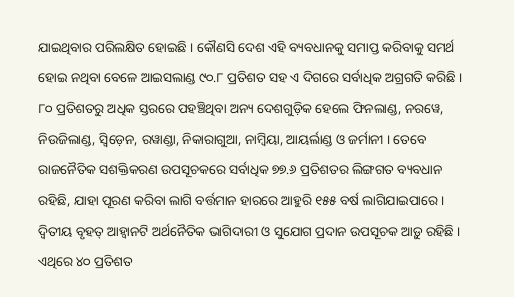ଯାଇଥିବାର ପରିଲକ୍ଷିତ ହୋଇଛି । କୌଣସି ଦେଶ ଏହି ବ୍ୟବଧାନକୁ ସମାପ୍ତ କରିବାକୁ ସମର୍ଥ ହୋଇ ନଥିବା ବେଳେ ଆଇସଲାଣ୍ଡ ୯୦.୮ ପ୍ରତିଶତ ସହ ଏ ଦିଗରେ ସର୍ବାଧିକ ଅଗ୍ରଗତି କରିଛି । ୮୦ ପ୍ରତିଶତରୁ ଅଧିକ ସ୍ତରରେ ପହଞ୍ଚିଥିବା ଅନ୍ୟ ଦେଶଗୁଡ଼ିକ ହେଲେ ଫିନଲାଣ୍ଡ, ନରୱେ, ନିଉଜିଲାଣ୍ଡ, ସ୍ୱିଡ଼େନ, ରୱାଣ୍ଡା, ନିକାରାଗୁଆ, ନାମ୍ୱିୟା, ଆୟର୍ଲାଣ୍ଡ ଓ ଜର୍ମାନୀ । ତେବେ ରାଜନୈତିକ ସଶକ୍ତିକରଣ ଉପସୂଚକରେ ସର୍ବାଧିକ ୭୭.୬ ପ୍ରତିଶତର ଲିଙ୍ଗଗତ ବ୍ୟବଧାନ ରହିଛି, ଯାହା ପୂରଣ କରିବା ଲାଗି ବର୍ତ୍ତମାନ ହାରରେ ଆହୁରି ୧୫୫ ବର୍ଷ ଲାଗିଯାଇପାରେ । ଦ୍ୱିତୀୟ ବୃହତ୍ ଆହ୍ୱାନଟି ଅର୍ଥନୈତିକ ଭାଗିଦାରୀ ଓ ସୁଯୋଗ ପ୍ରଦାନ ଉପସୂଚକ ଆଡ଼ୁ ରହିଛି । ଏଥିରେ ୪୦ ପ୍ରତିଶତ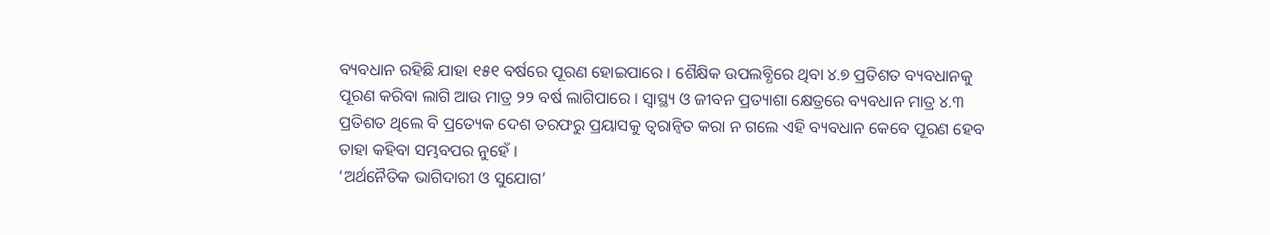ବ୍ୟବଧାନ ରହିଛି ଯାହା ୧୫୧ ବର୍ଷରେ ପୂରଣ ହୋଇପାରେ । ଶୈକ୍ଷିକ ଉପଲବ୍ଧିରେ ଥିବା ୪.୭ ପ୍ରତିଶତ ବ୍ୟବଧାନକୁ ପୂରଣ କରିବା ଲାଗି ଆଉ ମାତ୍ର ୨୨ ବର୍ଷ ଲାଗିପାରେ । ସ୍ୱାସ୍ଥ୍ୟ ଓ ଜୀବନ ପ୍ରତ୍ୟାଶା କ୍ଷେତ୍ରରେ ବ୍ୟବଧାନ ମାତ୍ର ୪.୩ ପ୍ରତିଶତ ଥିଲେ ବି ପ୍ରତ୍ୟେକ ଦେଶ ତରଫରୁ ପ୍ରୟାସକୁ ତ୍ୱରାନ୍ୱିତ କରା ନ ଗଲେ ଏହି ବ୍ୟବଧାନ କେବେ ପୂରଣ ହେବ ତାହା କହିବା ସମ୍ଭବପର ନୁହେଁ ।
‘ଅର୍ଥନୈତିକ ଭାଗିଦାରୀ ଓ ସୁଯୋଗ’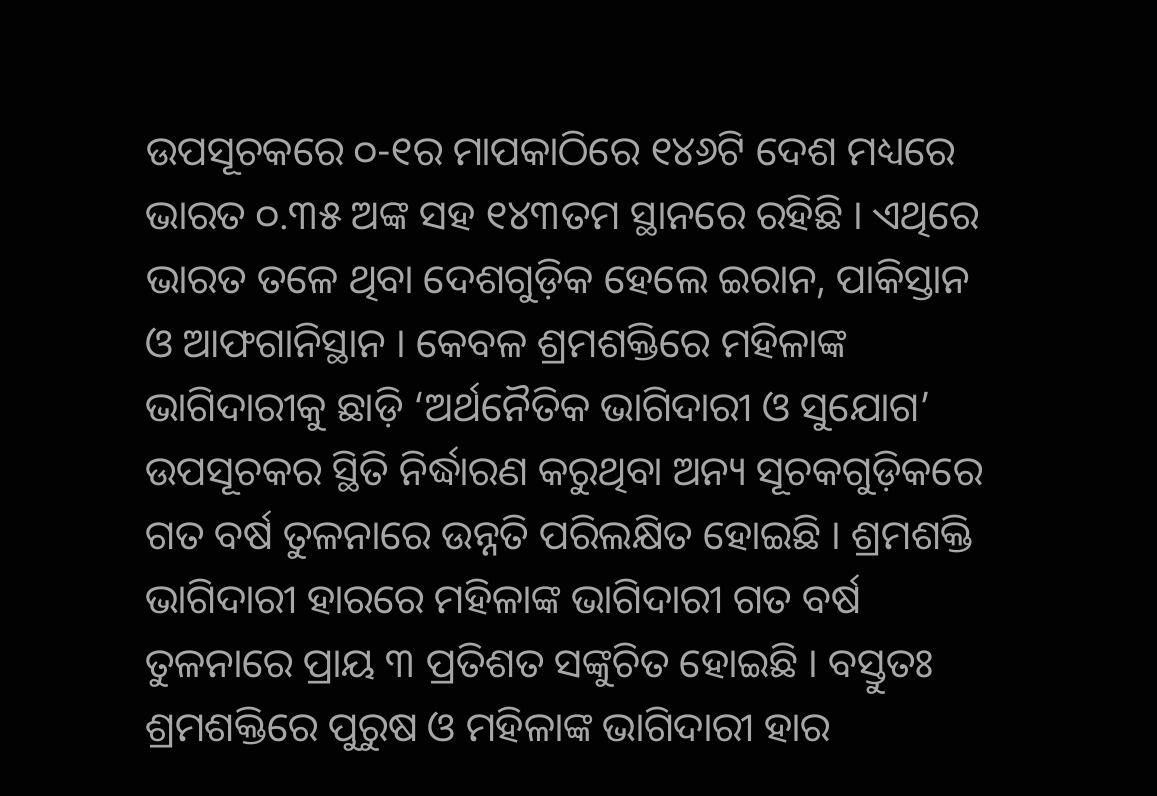ଉପସୂଚକରେ ୦-୧ର ମାପକାଠିରେ ୧୪୬ଟି ଦେଶ ମଧ୍ୟରେ ଭାରତ ୦.୩୫ ଅଙ୍କ ସହ ୧୪୩ତମ ସ୍ଥାନରେ ରହିଛି । ଏଥିରେ ଭାରତ ତଳେ ଥିବା ଦେଶଗୁଡ଼ିକ ହେଲେ ଇରାନ, ପାକିସ୍ତାନ ଓ ଆଫଗାନିସ୍ଥାନ । କେବଳ ଶ୍ରମଶକ୍ତିରେ ମହିଳାଙ୍କ ଭାଗିଦାରୀକୁ ଛାଡ଼ି ‘ଅର୍ଥନୈତିକ ଭାଗିଦାରୀ ଓ ସୁଯୋଗ’ ଉପସୂଚକର ସ୍ଥିତି ନିର୍ଦ୍ଧାରଣ କରୁଥିବା ଅନ୍ୟ ସୂଚକଗୁଡ଼ିକରେ ଗତ ବର୍ଷ ତୁଳନାରେ ଉନ୍ନତି ପରିଲକ୍ଷିତ ହୋଇଛି । ଶ୍ରମଶକ୍ତି ଭାଗିଦାରୀ ହାରରେ ମହିଳାଙ୍କ ଭାଗିଦାରୀ ଗତ ବର୍ଷ ତୁଳନାରେ ପ୍ରାୟ ୩ ପ୍ରତିଶତ ସଙ୍କୁଚିତ ହୋଇଛି । ବସ୍ତୁତଃ ଶ୍ରମଶକ୍ତିରେ ପୁରୁଷ ଓ ମହିଳାଙ୍କ ଭାଗିଦାରୀ ହାର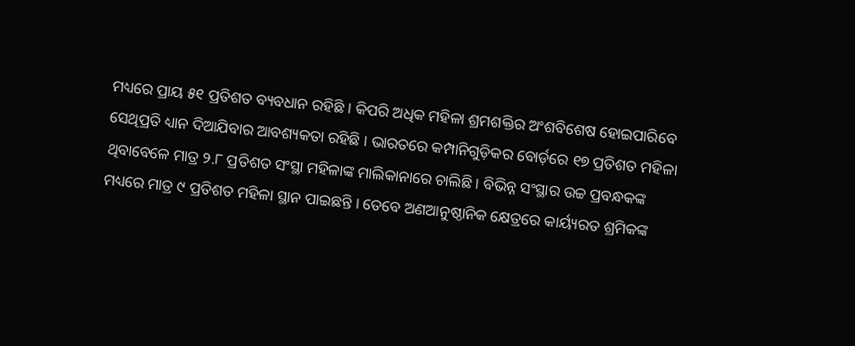ମଧ୍ୟରେ ପ୍ରାୟ ୫୧ ପ୍ରତିଶତ ବ୍ୟବଧାନ ରହିଛି । କିପରି ଅଧିକ ମହିଳା ଶ୍ରମଶକ୍ତିର ଅଂଶବିଶେଷ ହୋଇପାରିବେ ସେଥିପ୍ରତି ଧ୍ୟାନ ଦିଆଯିବାର ଆବଶ୍ୟକତା ରହିଛି । ଭାରତରେ କମ୍ପାନିଗୁଡ଼ିକର ବୋର୍ଡ଼ରେ ୧୭ ପ୍ରତିଶତ ମହିଳା ଥିବାବେଳେ ମାତ୍ର ୨.୮ ପ୍ରତିଶତ ସଂସ୍ଥା ମହିଳାଙ୍କ ମାଲିକାନାରେ ଚାଲିଛି । ବିଭିନ୍ନ ସଂସ୍ଥାର ଉଚ୍ଚ ପ୍ରବନ୍ଧକଙ୍କ ମଧ୍ୟରେ ମାତ୍ର ୯ ପ୍ରତିଶତ ମହିଳା ସ୍ଥାନ ପାଇଛନ୍ତି । ତେବେ ଅଣଆନୁଷ୍ଠାନିକ କ୍ଷେତ୍ରରେ କାର୍ୟ୍ୟରତ ଶ୍ରମିକଙ୍କ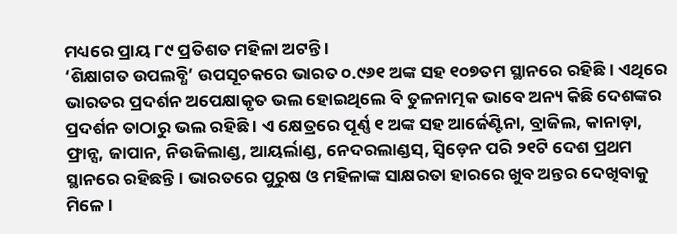ମଧ୍ୟରେ ପ୍ରାୟ ୮୯ ପ୍ରତିଶତ ମହିଳା ଅଟନ୍ତି ।
‘ଶିକ୍ଷାଗତ ଉପଲବ୍ଧି’ ଉପସୂଚକରେ ଭାରତ ୦.୯୬୧ ଅଙ୍କ ସହ ୧୦୭ତମ ସ୍ଥାନରେ ରହିଛି । ଏଥିରେ ଭାରତର ପ୍ରଦର୍ଶନ ଅପେକ୍ଷାକୃତ ଭଲ ହୋଇଥିଲେ ବି ତୁଳନାତ୍ମକ ଭାବେ ଅନ୍ୟ କିଛି ଦେଶଙ୍କର ପ୍ରଦର୍ଶନ ତାଠାରୁ ଭଲ ରହିଛି । ଏ କ୍ଷେତ୍ରରେ ପୂର୍ଣ୍ଣ ୧ ଅଙ୍କ ସହ ଆର୍ଜେଣ୍ଟିନା, ବ୍ରାଜିଲ, କାନାଡ଼ା, ଫ୍ରାନ୍ସ, ଜାପାନ, ନିଉଜିଲାଣ୍ଡ, ଆୟର୍ଲାଣ୍ଡ, ନେଦରଲାଣ୍ଡସ୍, ସ୍ୱିଡ଼େନ ପରି ୨୧ଟି ଦେଶ ପ୍ରଥମ ସ୍ଥାନରେ ରହିଛନ୍ତି । ଭାରତରେ ପୁରୁଷ ଓ ମହିଳାଙ୍କ ସାକ୍ଷରତା ହାରରେ ଖୁବ ଅନ୍ତର ଦେଖିବାକୁ ମିଳେ ।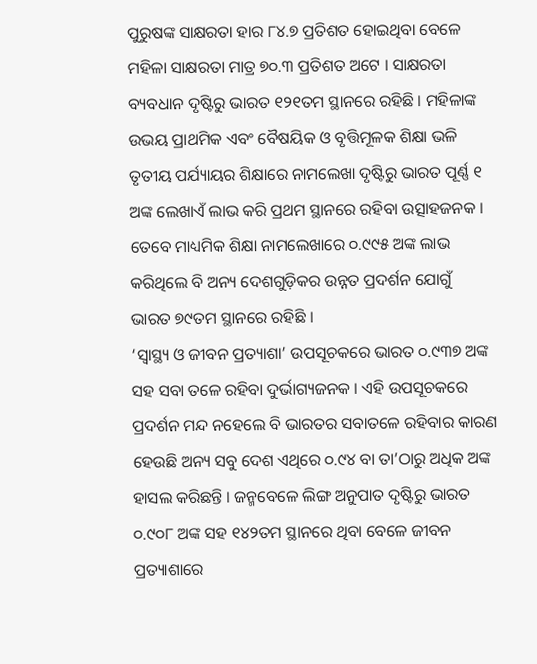ପୁରୁଷଙ୍କ ସାକ୍ଷରତା ହାର ୮୪.୭ ପ୍ରତିଶତ ହୋଇଥିବା ବେଳେ ମହିଳା ସାକ୍ଷରତା ମାତ୍ର ୭୦.୩ ପ୍ରତିଶତ ଅଟେ । ସାକ୍ଷରତା ବ୍ୟବଧାନ ଦୃଷ୍ଟିରୁ ଭାରତ ୧୨୧ତମ ସ୍ଥାନରେ ରହିଛି । ମହିଳାଙ୍କ ଉଭୟ ପ୍ରାଥମିକ ଏବଂ ବୈଷୟିକ ଓ ବୃତ୍ତିମୂଳକ ଶିକ୍ଷା ଭଳି ତୃତୀୟ ପର୍ଯ୍ୟାୟର ଶିକ୍ଷାରେ ନାମଲେଖା ଦୃଷ୍ଟିରୁ ଭାରତ ପୂର୍ଣ୍ଣ ୧ ଅଙ୍କ ଲେଖାଏଁ ଲାଭ କରି ପ୍ରଥମ ସ୍ଥାନରେ ରହିବା ଉତ୍ସାହଜନକ । ତେବେ ମାଧ୍ୟମିକ ଶିକ୍ଷା ନାମଲେଖାରେ ୦.୯୯୫ ଅଙ୍କ ଲାଭ କରିଥିଲେ ବି ଅନ୍ୟ ଦେଶଗୁଡ଼ିକର ଉନ୍ନତ ପ୍ରଦର୍ଶନ ଯୋଗୁଁ ଭାରତ ୭୯ତମ ସ୍ଥାନରେ ରହିଛି ।
‘ସ୍ୱାସ୍ଥ୍ୟ ଓ ଜୀବନ ପ୍ରତ୍ୟାଶା’ ଉପସୂଚକରେ ଭାରତ ୦.୯୩୭ ଅଙ୍କ ସହ ସବା ତଳେ ରହିବା ଦୁର୍ଭାଗ୍ୟଜନକ । ଏହି ଉପସୂଚକରେ ପ୍ରଦର୍ଶନ ମନ୍ଦ ନହେଲେ ବି ଭାରତର ସବାତଳେ ରହିବାର କାରଣ ହେଉଛି ଅନ୍ୟ ସବୁ ଦେଶ ଏଥିରେ ୦.୯୪ ବା ତା’ଠାରୁ ଅଧିକ ଅଙ୍କ ହାସଲ କରିଛନ୍ତି । ଜନ୍ମବେଳେ ଲିଙ୍ଗ ଅନୁପାତ ଦୃଷ୍ଟିରୁ ଭାରତ ୦.୯୦୮ ଅଙ୍କ ସହ ୧୪୨ତମ ସ୍ଥାନରେ ଥିବା ବେଳେ ଜୀବନ ପ୍ରତ୍ୟାଶାରେ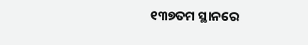୧୩୭ତମ ସ୍ଥାନରେ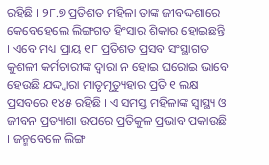ରହିଛି । ୨୮.୭ ପ୍ରତିଶତ ମହିଳା ତାଙ୍କ ଜୀବଦ୍ଦଶାରେ କେବେହେଲେ ଲିଙ୍ଗଗତ ହିଂସାର ଶିକାର ହୋଇଛନ୍ତି । ଏବେ ମଧ୍ୟ ପ୍ରାୟ ୧୮ ପ୍ରତିଶତ ପ୍ରସବ ସଂସ୍ଥାଗତ କୁଶଳୀ କର୍ମଚାରୀଙ୍କ ଦ୍ୱାରା ନ ହୋଇ ଘରୋଇ ଭାବେ ହେଉଛି ଯଦ୍ଦ୍ୱାରା ମାତୃମୃତ୍ୟୁହାର ପ୍ରତି ୧ ଲକ୍ଷ ପ୍ରସବରେ ୧୪୫ ରହିଛି । ଏ ସମସ୍ତ ମହିଳାଙ୍କ ସ୍ୱାସ୍ଥ୍ୟ ଓ ଜୀବନ ପ୍ରତ୍ୟାଶା ଉପରେ ପ୍ରତିକୁଳ ପ୍ରଭାବ ପକାଉଛି । ଜନ୍ମବେଳେ ଲିଙ୍ଗ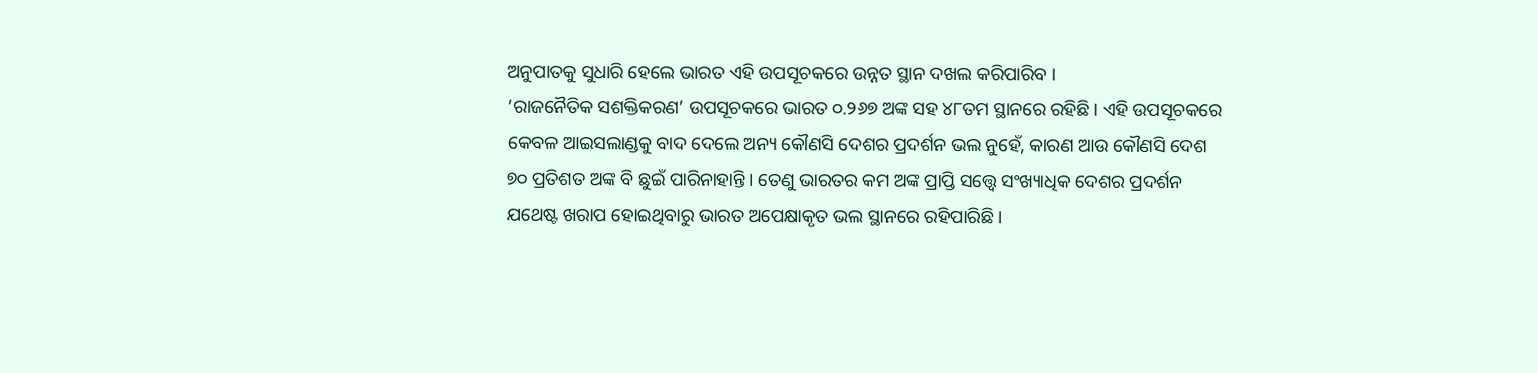ଅନୁପାତକୁ ସୁଧାରି ହେଲେ ଭାରତ ଏହି ଉପସୂଚକରେ ଉନ୍ନତ ସ୍ଥାନ ଦଖଲ କରିପାରିବ ।
‘ରାଜନୈତିକ ସଶକ୍ତିକରଣ’ ଉପସୂଚକରେ ଭାରତ ୦.୨୬୭ ଅଙ୍କ ସହ ୪୮ତମ ସ୍ଥାନରେ ରହିଛି । ଏହି ଉପସୂଚକରେ କେବଳ ଆଇସଲାଣ୍ଡକୁ ବାଦ ଦେଲେ ଅନ୍ୟ କୌଣସି ଦେଶର ପ୍ରଦର୍ଶନ ଭଲ ନୁହେଁ, କାରଣ ଆଉ କୌଣସି ଦେଶ ୭୦ ପ୍ରତିଶତ ଅଙ୍କ ବି ଛୁଇଁ ପାରିନାହାନ୍ତି । ତେଣୁ ଭାରତର କମ ଅଙ୍କ ପ୍ରାପ୍ତି ସତ୍ତ୍ୱେ ସଂଖ୍ୟାଧିକ ଦେଶର ପ୍ରଦର୍ଶନ ଯଥେଷ୍ଟ ଖରାପ ହୋଇଥିବାରୁ ଭାରତ ଅପେକ୍ଷାକୃତ ଭଲ ସ୍ଥାନରେ ରହିପାରିଛି ।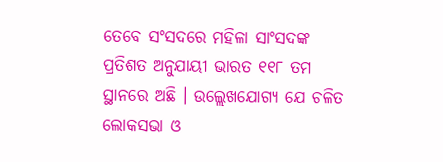ତେବେ ସଂସଦରେ ମହିଳା ସାଂସଦଙ୍କ ପ୍ରତିଶତ ଅନୁଯାୟୀ ଭାରତ ୧୧୮ ତମ ସ୍ଥାନରେ ଅଛି । ଉଲ୍ଲେଖଯୋଗ୍ୟ ଯେ ଚଳିତ ଲୋକସଭା ଓ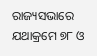ରାଜ୍ୟସଭାରେ ଯଥାକ୍ରମେ ୭୮ ଓ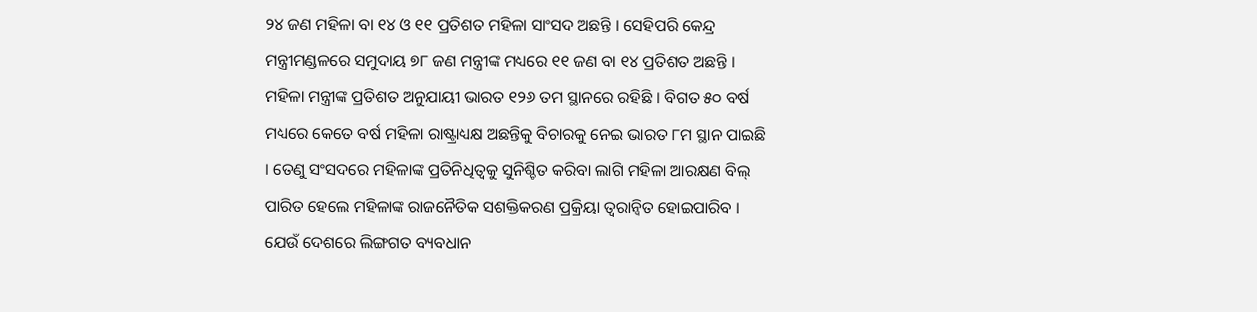୨୪ ଜଣ ମହିଳା ବା ୧୪ ଓ ୧୧ ପ୍ରତିଶତ ମହିଳା ସାଂସଦ ଅଛନ୍ତି । ସେହିପରି କେନ୍ଦ୍ର ମନ୍ତ୍ରୀମଣ୍ଡଳରେ ସମୁଦାୟ ୭୮ ଜଣ ମନ୍ତ୍ରୀଙ୍କ ମଧ୍ୟରେ ୧୧ ଜଣ ବା ୧୪ ପ୍ରତିଶତ ଅଛନ୍ତି । ମହିଳା ମନ୍ତ୍ରୀଙ୍କ ପ୍ରତିଶତ ଅନୁଯାୟୀ ଭାରତ ୧୨୬ ତମ ସ୍ଥାନରେ ରହିଛି । ବିଗତ ୫୦ ବର୍ଷ ମଧ୍ୟରେ କେତେ ବର୍ଷ ମହିଳା ରାଷ୍ଟ୍ରାଧ୍ୟକ୍ଷ ଅଛନ୍ତିକୁ ବିଚାରକୁ ନେଇ ଭାରତ ୮ମ ସ୍ଥାନ ପାଇଛି । ତେଣୁ ସଂସଦରେ ମହିଳାଙ୍କ ପ୍ରତିନିଧିତ୍ୱକୁ ସୁନିଶ୍ଚିତ କରିବା ଲାଗି ମହିଳା ଆରକ୍ଷଣ ବିଲ୍ ପାରିତ ହେଲେ ମହିଳାଙ୍କ ରାଜନୈତିକ ସଶକ୍ତିକରଣ ପ୍ରକ୍ରିୟା ତ୍ୱରାନ୍ୱିତ ହୋଇପାରିବ ।
ଯେଉଁ ଦେଶରେ ଲିଙ୍ଗଗତ ବ୍ୟବଧାନ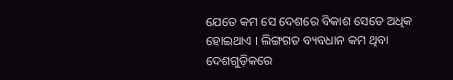ଯେତେ କମ ସେ ଦେଶରେ ବିକାଶ ସେତେ ଅଧିକ ହୋଇଥାଏ । ଲିଙ୍ଗଗତ ବ୍ୟବଧାନ କମ ଥିବା ଦେଶଗୁଡ଼ିକରେ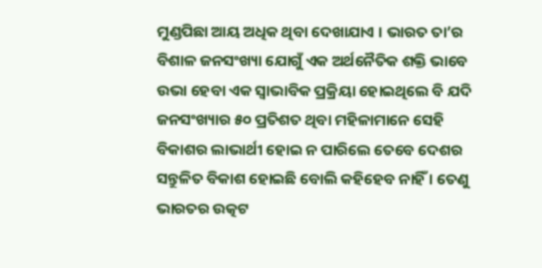ମୁଣ୍ଡପିଛା ଆୟ ଅଧିକ ଥିବା ଦେଖାଯାଏ । ଭାରତ ତା’ର ବିଶାଳ ଜନସଂଖ୍ୟା ଯୋଗୁଁ ଏକ ଅର୍ଥନୈତିକ ଶକ୍ତି ଭାବେ ଉଭା ହେବା ଏକ ସ୍ୱାଭାବିକ ପ୍ରକ୍ରିୟା ହୋଇଥିଲେ ବି ଯଦି ଜନସଂଖ୍ୟାର ୫୦ ପ୍ରତିଶତ ଥିବା ମହିଳାମାନେ ସେହି ବିକାଶର ଲାଭାର୍ଥୀ ହୋଇ ନ ପାରିଲେ ତେବେ ଦେଶର ସନ୍ତୁଳିତ ବିକାଶ ହୋଇଛି ବୋଲି କହିହେବ ନାହିଁ । ତେଣୁ ଭାରତର ଉତ୍କଟ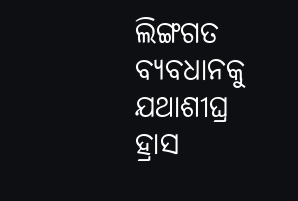ଲିଙ୍ଗଗତ ବ୍ୟବଧାନକୁ ଯଥାଶୀଘ୍ର ହ୍ରାସ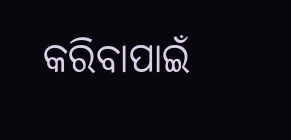କରିବାପାଇଁ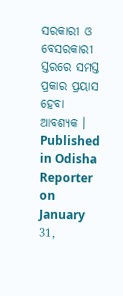ସରକାରୀ ଓ ବେସରକାରୀ ସ୍ତରରେ ସମସ୍ତ ପ୍ରକାର ପ୍ରୟାସ ହେବା ଆବଶ୍ୟକ ।
Published in Odisha Reporter on January 31,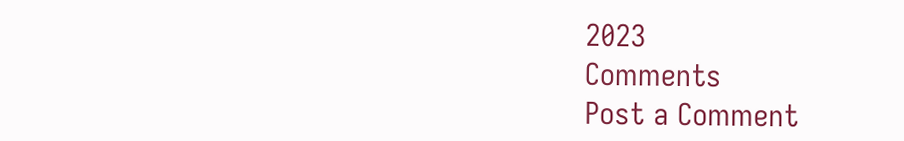2023
Comments
Post a Comment